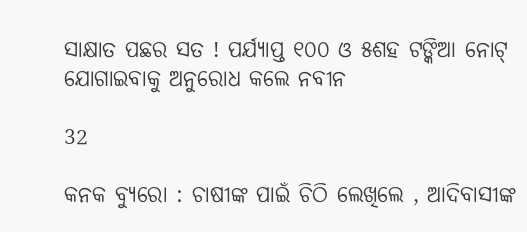ସାକ୍ଷାତ ପଛର ସତ ! ପର୍ଯ୍ୟାପ୍ତ ୧୦୦ ଓ ୫ଶହ ଟଙ୍କିଆ ନୋଟ୍ ଯୋଗାଇବାକୁ ଅନୁରୋଧ କଲେ ନବୀନ

32

କନକ ବ୍ୟୁରୋ : ଚାଷୀଙ୍କ ପାଇଁ ଚିଠି ଲେଖିଲେ , ଆଦିବାସୀଙ୍କ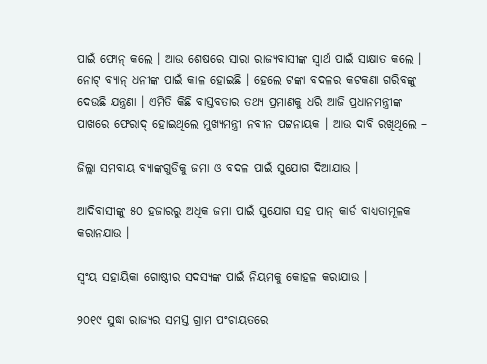ପାଇଁ ଫୋନ୍ କଲେ । ଆଉ ଶେଷରେ ସାରା ରାଜ୍ୟବାସୀଙ୍କ ସ୍ୱାର୍ଥ ପାଇଁ ସାକ୍ଷାତ କଲେ । ନୋଟ୍ ବ୍ୟାନ୍ ଧନୀଙ୍କ ପାଇଁ କାଳ ହୋଇଛି । ହେଲେ ଟଙ୍କା ବଦଳର କଟକଣା ଗରିବଙ୍କୁ ଦେଉଛି ଯନ୍ତ୍ରଣା । ଏମିତି କିଛି ବାସ୍ତବତାର ତଥ୍ୟ ପ୍ରମାଣକୁ ଧରି ଆଜି ପ୍ରଧାନମନ୍ତ୍ରୀଙ୍କ ପାଖରେ ଫେରାଦ୍ ହୋଇଥିଲେ ମୁଖ୍ୟମନ୍ତ୍ରୀ ନବୀନ ପଟ୍ଟନାୟକ । ଆଉ ଦାବି ରଖିଥିଲେ –

ଜିଲ୍ଲା ସମବାୟ ବ୍ୟାଙ୍କଗୁଡିକୁ ଜମା ଓ ବଦଳ ପାଇଁ ସୁଯୋଗ ଦିଆଯାଉ ।

ଆଦିବାସୀଙ୍କୁ ୫୦ ହଜାରରୁ ଅଧିକ ଜମା ପାଇଁ ସୁଯୋଗ ସହ ପାନ୍ କାର୍ଡ ବାଧ୍ୟତାମୂଳକ କରାନଯାଉ ।

ସ୍ୱଂୟ ସହାୟିକା ଗୋଷ୍ଠୀର ସଦସ୍ୟଙ୍କ ପାଇଁ ନିୟମକୁ କୋହଳ କରାଯାଉ ।

୨୦୧୯ ସୁଦ୍ଧା ରାଜ୍ୟର ସମସ୍ତ ଗ୍ରାମ ପଂଚାୟତରେ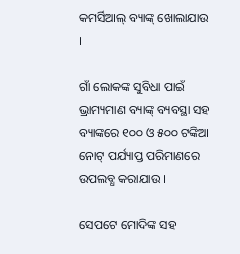କମର୍ସିଆଲ୍ ବ୍ୟାଙ୍କ୍ ଖୋଲାଯାଉ ।

ଗାଁ ଲୋକଙ୍କ ସୁବିଧା ପାଇଁ ଭ୍ରାମ୍ୟମାଣ ବ୍ୟାଙ୍କ୍ ବ୍ୟବସ୍ଥା ସହ ବ୍ୟାଙ୍କରେ ୧୦୦ ଓ ୫୦୦ ଟଙ୍କିଆ ନୋଟ୍ ପର୍ଯ୍ୟାପ୍ତ ପରିମାଣରେ ଉପଲବ୍ଧ କରାଯାଉ ।

ସେପଟେ ମୋଦିଙ୍କ ସହ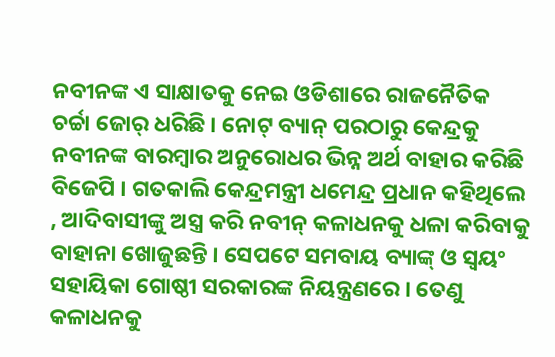ନବୀନଙ୍କ ଏ ସାକ୍ଷାତକୁ ନେଇ ଓଡିଶାରେ ରାଜନୈତିକ ଚର୍ଚ୍ଚା ଜୋର୍ ଧରିଛି । ନୋଟ୍ ବ୍ୟାନ୍ ପରଠାରୁ କେନ୍ଦ୍ରକୁ ନବୀନଙ୍କ ବାରମ୍ବାର ଅନୁରୋଧର ଭିନ୍ନ ଅର୍ଥ ବାହାର କରିଛି ବିଜେପି । ଗତକାଲି କେନ୍ଦ୍ରମନ୍ତ୍ରୀ ଧମେନ୍ଦ୍ର ପ୍ରଧାନ କହିଥିଲେ , ଆଦିବାସୀଙ୍କୁ ଅସ୍ତ୍ର କରି ନବୀନ୍ କଳାଧନକୁ ଧଳା କରିବାକୁ ବାହାନା ଖୋଜୁଛନ୍ତି । ସେପଟେ ସମବାୟ ବ୍ୟାଙ୍କ୍ ଓ ସ୍ୱୟଂ ସହାୟିକା ଗୋଷ୍ଠୀ ସରକାରଙ୍କ ନିୟନ୍ତ୍ରଣରେ । ତେଣୁ କଳାଧନକୁ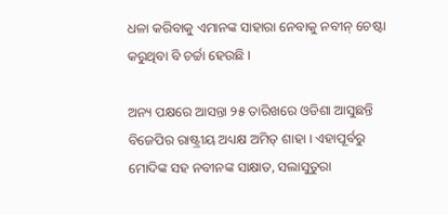ଧଳା କରିବାକୁ ଏମାନଙ୍କ ସାହାରା ନେବାକୁ ନବୀନ୍ ଚେଷ୍ଟା କରୁଥିବା ବି ଚର୍ଚ୍ଚା ହେଉଛି ।

ଅନ୍ୟ ପକ୍ଷରେ ଆସନ୍ତା ୨୫ ତାରିଖରେ ଓଡିଶା ଆସୁଛନ୍ତି ବିଜେପିର ରାଷ୍ଟ୍ରୀୟ ଅଧ୍ୟକ୍ଷ ଅମିତ୍ ଶାହା । ଏହାପୂର୍ବରୁ ମୋଦିଙ୍କ ସହ ନବୀନଙ୍କ ସାକ୍ଷାତ, ସଲାସୁତୁରା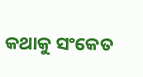କଥାକୁ ସଂକେତ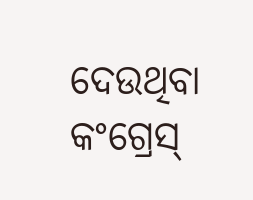ଦେଉଥିବା କଂଗ୍ରେସ୍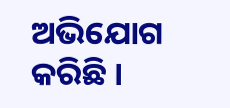ଅଭିଯୋଗ କରିଛି ।